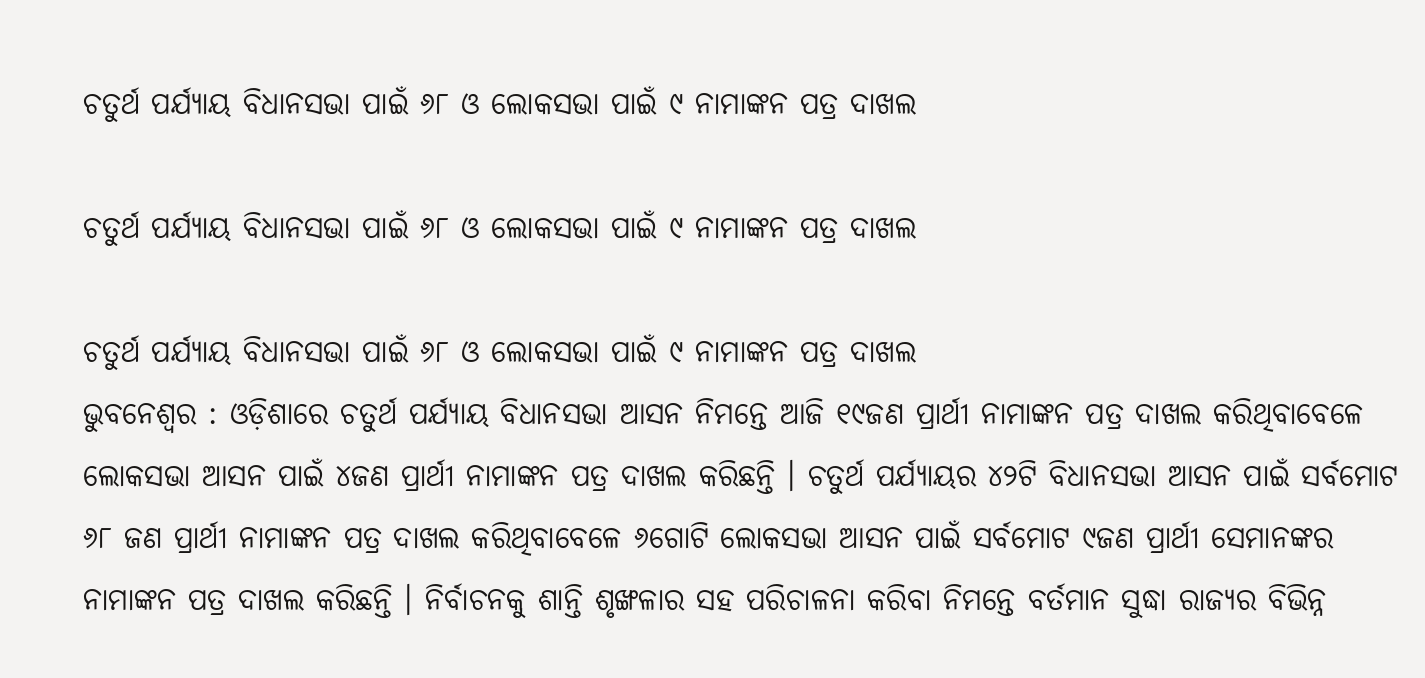ଚତୁର୍ଥ ପର୍ଯ୍ୟାୟ ବିଧାନସଭା ପାଇଁ ୬୮ ଓ ଲୋକସଭା ପାଇଁ ୯ ନାମାଙ୍କନ ପତ୍ର ଦାଖଲ

ଚତୁର୍ଥ ପର୍ଯ୍ୟାୟ ବିଧାନସଭା ପାଇଁ ୬୮ ଓ ଲୋକସଭା ପାଇଁ ୯ ନାମାଙ୍କନ ପତ୍ର ଦାଖଲ

ଚତୁର୍ଥ ପର୍ଯ୍ୟାୟ ବିଧାନସଭା ପାଇଁ ୬୮ ଓ ଲୋକସଭା ପାଇଁ ୯ ନାମାଙ୍କନ ପତ୍ର ଦାଖଲ
ଭୁବନେଶ୍ୱର : ଓଡ଼ିଶାରେ ଚତୁର୍ଥ ପର୍ଯ୍ୟାୟ ବିଧାନସଭା ଆସନ ନିମନ୍ତେ ଆଜି ୧୯ଜଣ ପ୍ରାର୍ଥୀ ନାମାଙ୍କନ ପତ୍ର ଦାଖଲ କରିଥିବାବେଳେ ଲୋକସଭା ଆସନ ପାଇଁ ୪ଜଣ ପ୍ରାର୍ଥୀ ନାମାଙ୍କନ ପତ୍ର ଦାଖଲ କରିଛନ୍ତି । ଚତୁର୍ଥ ପର୍ଯ୍ୟାୟର ୪୨ଟି ବିଧାନସଭା ଆସନ ପାଇଁ ସର୍ବମୋଟ ୬୮ ଜଣ ପ୍ରାର୍ଥୀ ନାମାଙ୍କନ ପତ୍ର ଦାଖଲ କରିଥିବାବେଳେ ୬ଗୋଟି ଲୋକସଭା ଆସନ ପାଇଁ ସର୍ବମୋଟ ୯ଜଣ ପ୍ରାର୍ଥୀ ସେମାନଙ୍କର ନାମାଙ୍କନ ପତ୍ର ଦାଖଲ କରିଛନ୍ତି । ନିର୍ବାଚନକୁ ଶାନ୍ତି ଶୃଙ୍ଖଳାର ସହ ପରିଚାଳନା କରିବା ନିମନ୍ତେ ବର୍ତମାନ ସୁଦ୍ଧା ରାଜ୍ୟର ବିଭିନ୍ନ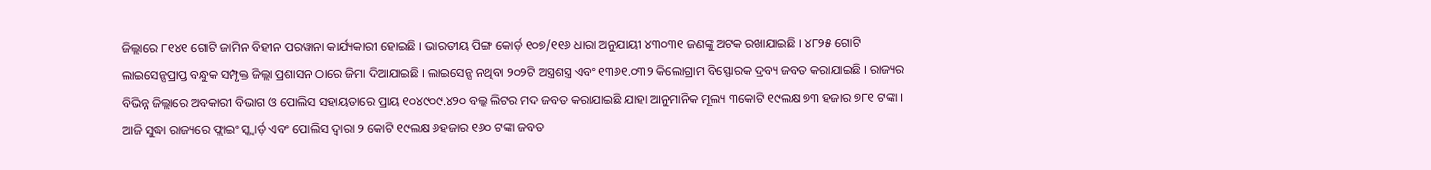ଜିଲ୍ଲାରେ ୮୧୪୧ ଗୋଟି ଜାମିନ ବିହୀନ ପରୱାନା କାର୍ଯ୍ୟକାରୀ ହୋଇଛି । ଭାରତୀୟ ପିଙ୍ଗ କୋର୍ଡ଼ ୧୦୭/୧୧୬ ଧାରା ଅନୁଯାୟୀ ୪୩୦୩୧ ଜଣଙ୍କୁ ଅଟକ ରଖାଯାଇଛି । ୪୮୨୫ ଗୋଟି ଲାଇସେନ୍ସପ୍ରାପ୍ତ ବନ୍ଧୁକ ସମ୍ପୃକ୍ତ ଜିଲ୍ଲା ପ୍ରଶାସନ ଠାରେ ଜିମା ଦିଆଯାଇଛି । ଲାଇସେନ୍ସ ନଥିବା ୨୦୨ଟି ଅସ୍ତ୍ରଶସ୍ତ୍ର ଏବଂ ୧୩୬୧.୦୩୨ କିଲୋଗ୍ରାମ ବିସ୍ଫୋରକ ଦ୍ରବ୍ୟ ଜବତ କରାଯାଇଛି । ରାଜ୍ୟର ବିଭିନ୍ନ ଜିଲ୍ଲାରେ ଅବକାରୀ ବିଭାଗ ଓ ପୋଲିସ ସହାୟତାରେ ପ୍ରାୟ ୧୦୪୯୦୯.୪୨୦ ବଲ୍କ ଲିଟର ମଦ ଜବତ କରାଯାଇଛି ଯାହା ଆନୁମାନିକ ମୂଲ୍ୟ ୩କୋଟି ୧୯ଲକ୍ଷ ୭୩ ହଜାର ୭୮୧ ଟଙ୍କା । ଆଜି ସୁଦ୍ଧା ରାଜ୍ୟରେ ଫ୍ଲାଇଂ ସ୍କ୍ୱାର୍ଡ଼ ଏବଂ ପୋଲିସ ଦ୍ୱାରା ୨ କୋଟି ୧୯ଲକ୍ଷ ୬ହଜାର ୧୬୦ ଟଙ୍କା ଜବତ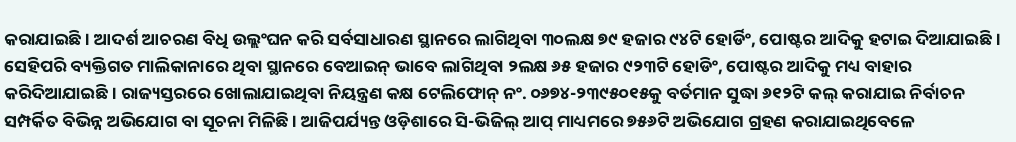କରାଯାଇଛି । ଆଦର୍ଶ ଆଚରଣ ବିଧି ଉଲ୍ଲଂଘନ କରି ସର୍ବସାଧାରଣ ସ୍ଥାନରେ ଲାଗିଥିବା ୩୦ଲକ୍ଷ ୭୯ ହଜାର ୯୪ଟି ହୋର୍ଡିଂ, ପୋଷ୍ଟର ଆଦିକୁ ହଟାଇ ଦିଆଯାଇଛି । ସେହିପରି ବ୍ୟକ୍ତିଗତ ମାଲିକାନାରେ ଥିବା ସ୍ଥାନରେ ବେଆଇନ୍ ଭାବେ ଲାଗିଥିବା ୨ଲକ୍ଷ ୬୫ ହଜାର ୯୨୩ଟି ହୋଡିଂ, ପୋଷ୍ଟର ଆଦିକୁ ମଧ୍ୟ ବାହାର କରିଦିଆଯାଇଛି । ରାଜ୍ୟସ୍ତରରେ ଖୋଲାଯାଇଥିବା ନିୟନ୍ତ୍ରଣ କକ୍ଷ ଟେଲିଫୋନ୍ ନଂ. ୦୬୭୪-୨୩୯୫୦୧୫କୁ ବର୍ତମାନ ସୁଦ୍ଧା ୬୧୨ଟି କଲ୍ କରାଯାଇ ନିର୍ବାଚନ ସମ୍ପର୍କିତ ବିଭିନ୍ନ ଅଭିଯୋଗ ବା ସୂଚନା ମିଳିଛି । ଆଜିପର୍ଯ୍ୟନ୍ତ ଓଡ଼ିଶାରେ ସି-ଭିଜିଲ୍ ଆପ୍ ମାଧ୍ୟମରେ ୭୫୬ଟି ଅଭିଯୋଗ ଗ୍ରହଣ କରାଯାଇଥିବେଳେ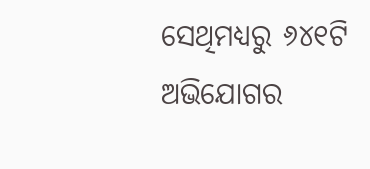ସେଥିମଧ୍ୟରୁ ୬୪୧ଟି ଅଭିଯୋଗର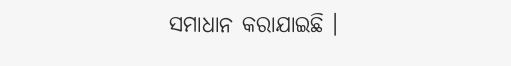ସମାଧାନ କରାଯାଇଛି ।